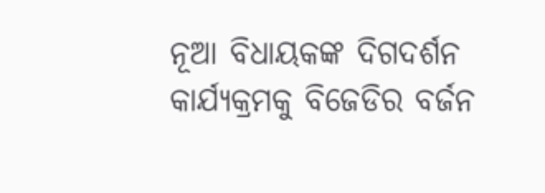ନୂଆ ବିଧାୟକଙ୍କ ଦିଗଦର୍ଶନ କାର୍ଯ୍ୟକ୍ରମକୁ ବିଜେଡିର ବର୍ଜନ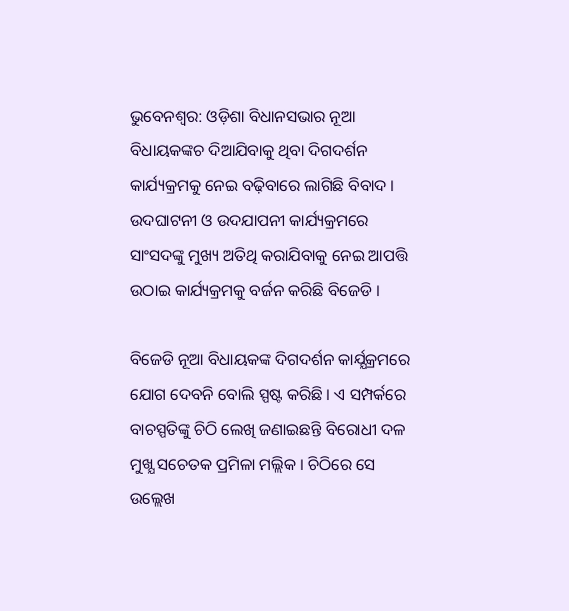ଭୁବେନଶ୍ବର: ଓଡ଼ିଶା ବିଧାନସଭାର ନୂଆ ବିଧାୟକଙ୍କଚ ଦିଆଯିବାକୁ ଥିବା ଦିଗଦର୍ଶନ କାର୍ଯ୍ୟକ୍ରମକୁ ନେଇ ବଢ଼ିବାରେ ଲାଗିଛି ବିବାଦ । ଉଦଘାଟନୀ ଓ ଉଦଯାପନୀ କାର୍ଯ୍ୟକ୍ରମରେ ସାଂସଦଙ୍କୁ ମୁଖ୍ୟ ଅତିଥି କରାଯିବାକୁ ନେଇ ଆପତ୍ତି ଉଠାଇ କାର୍ଯ୍ୟକ୍ରମକୁ ବର୍ଜନ କରିଛି ବିଜେଡି ।

ବିଜେଡି ନୂଆ ବିଧାୟକଙ୍କ ଦିଗଦର୍ଶନ କାର୍ଯ୍ଯକ୍ରମରେ ଯୋଗ ଦେବନି ବୋଲି ସ୍ପଷ୍ଟ କରିଛି । ଏ ସମ୍ପର୍କରେ ବାଚସ୍ପତିଙ୍କୁ ଚିଠି ଲେଖି ଜଣାଇଛନ୍ତି ବିରୋଧୀ ଦଳ ମୁଖ୍ଯ ସଚେତକ ପ୍ରମିଳା ମଲ୍ଲିକ । ଚିଠିରେ ସେ ଉଲ୍ଲେଖ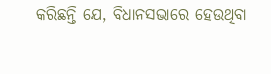କରିଛନ୍ତି ଯେ, ବିଧାନସଭାରେ ହେଉଥିବା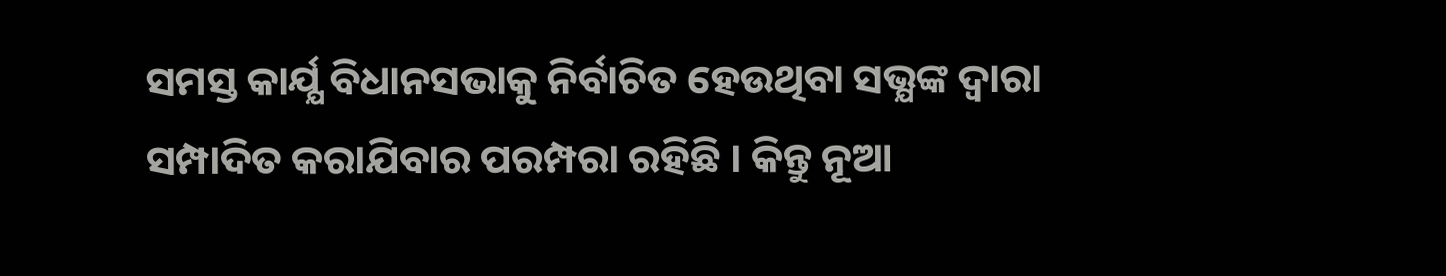ସମସ୍ତ କାର୍ଯ୍ଯ ବିଧାନସଭାକୁ ନିର୍ବାଚିତ ହେଉଥିବା ସଭ୍ଯଙ୍କ ଦ୍ବାରା ସମ୍ପାଦିତ କରାଯିବାର ପରମ୍ପରା ରହିଛି । କିନ୍ତୁ ନୂଆ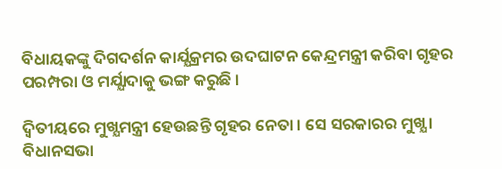ବିଧାୟକଙ୍କୁ ଦିଗଦର୍ଶନ କାର୍ଯ୍ଯକ୍ରମର ଉଦଘାଟନ କେନ୍ଦ୍ରମନ୍ତ୍ରୀ କରିବା ଗୃହର ପରମ୍ପରା ଓ ମର୍ଯ୍ଯାଦାକୁ ଭଙ୍ଗ କରୁଛି ।

ଦ୍ଵିତୀୟରେ ମୁଖ୍ଯମନ୍ତ୍ରୀ ହେଉଛନ୍ତି ଗୃହର ନେତା । ସେ ସରକାରର ମୁଖ୍ଯ । ବିଧାନସଭା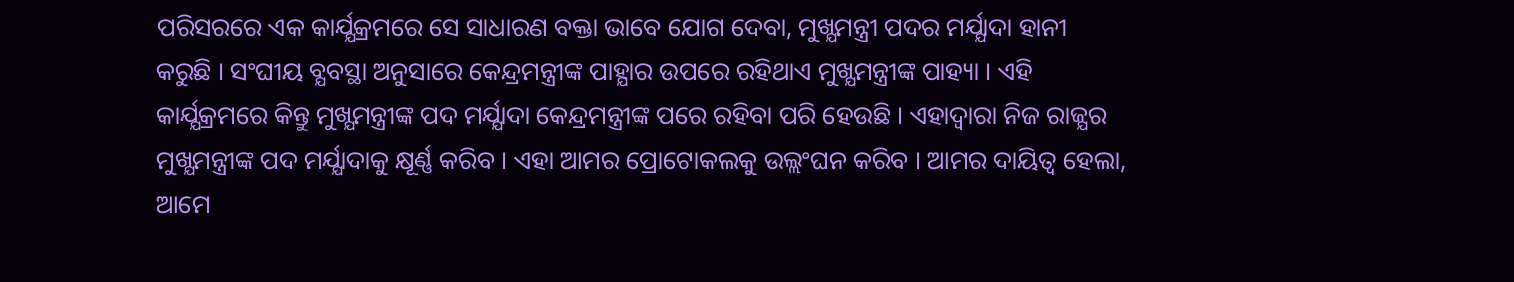ପରିସରରେ ଏକ କାର୍ଯ୍ଯକ୍ରମରେ ସେ ସାଧାରଣ ବକ୍ତା ଭାବେ ଯୋଗ ଦେବା, ମୁଖ୍ଯମନ୍ତ୍ରୀ ପଦର ମର୍ଯ୍ଯାଦା ହାନୀ କରୁଛି । ସଂଘୀୟ ବ୍ଯବସ୍ଥା ଅନୁସାରେ କେନ୍ଦ୍ରମନ୍ତ୍ରୀଙ୍କ ପାହ୍ଯାର ଉପରେ ରହିଥାଏ ମୁଖ୍ଯମନ୍ତ୍ରୀଙ୍କ ପାହ୍ୟା । ଏହି କାର୍ଯ୍ଯକ୍ରମରେ କିନ୍ତୁ ମୁଖ୍ଯମନ୍ତ୍ରୀଙ୍କ ପଦ ମର୍ଯ୍ଯାଦା କେନ୍ଦ୍ରମନ୍ତ୍ରୀଙ୍କ ପରେ ରହିବା ପରି ହେଉଛି । ଏହାଦ୍ଵାରା ନିଜ ରାଜ୍ଯର ମୁଖ୍ଯମନ୍ତ୍ରୀଙ୍କ ପଦ ମର୍ଯ୍ଯାଦାକୁ କ୍ଷୂର୍ଣ୍ଣ କରିବ । ଏହା ଆମର ପ୍ରୋଟୋକଲକୁ ଉଲ୍ଲଂଘନ କରିବ । ଆମର ଦାୟିତ୍ଵ ହେଲା, ଆମେ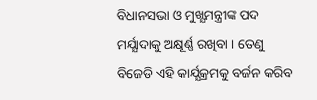ବିଧାନସଭା ଓ ମୁଖ୍ଯମନ୍ତ୍ରୀଙ୍କ ପଦ ମର୍ଯ୍ଯାଦାକୁ ଅକ୍ଷୂର୍ଣ୍ଣ ରଖିବା । ତେଣୁ ବିଜେଡି ଏହି କାର୍ଯ୍ଯକ୍ରମକୁ ବର୍ଜନ କରିବ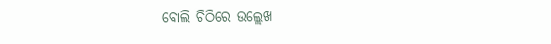ବୋଲି ଚିଠିରେ ଉଲ୍ଲେଖ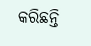କରିଛନ୍ତି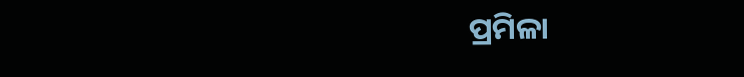ପ୍ରମିଳା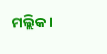ମଲ୍ଲିକ ।